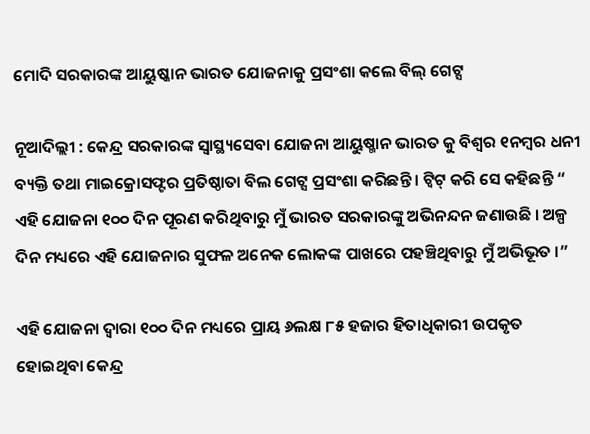ମୋଦି ସରକାରଙ୍କ ଆୟୁଷ୍କାନ ଭାରତ ଯୋଜନାକୁ ପ୍ରସଂଶା କଲେ ବିଲ୍‌ ଗେଟ୍ସ

ନୂଆଦିଲ୍ଲୀ : କେନ୍ଦ୍ର ସରକାରଙ୍କ ସ୍ୱାସ୍ଥ୍ୟସେବା ଯୋଜନା ଆୟୁଷ୍ମାନ ଭାରତ କୁ ବିଶ୍ୱର ୧ନମ୍ବର ଧନୀ ବ୍ୟକ୍ତି ତଥା ମାଇକ୍ରୋସଫ୍ଟର ପ୍ରତିଷ୍ଠାତା ବିଲ ଗେଟ୍ସ ପ୍ରସଂଶା କରିଛନ୍ତି । ଟ୍ଵିଟ୍‌ କରି ସେ କହିଛନ୍ତି “ ଏହି ଯୋଜନା ୧୦୦ ଦିନ ପୂରଣ କରିଥିବାରୁ ମୁଁ ଭାରତ ସରକାରଙ୍କୁ ଅଭିନନ୍ଦନ ଜଣାଉଛି । ଅଳ୍ପ ଦିନ ମଧ୍ୟରେ ଏହି ଯୋଜନାର ସୁଫଳ ଅନେକ ଲୋକଙ୍କ ପାଖରେ ପହଞ୍ଚିଥିବାରୁ ମୁଁ ଅଭିଭୂତ ।”

ଏହି ଯୋଜନା ଦ୍ୱାରା ୧୦୦ ଦିନ ମଧ୍ୟରେ ପ୍ରାୟ ୬ଲକ୍ଷ ୮୫ ହଜାର ହିତାଧିକାରୀ ଉପକୃତ ହୋଇଥିବା କେନ୍ଦ୍ର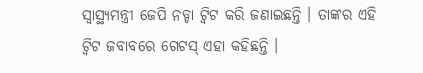ସ୍ୱାସ୍ଥ୍ୟମନ୍ତ୍ରୀ ଜେପି ନଡ୍ଡା ଟ୍ଵିଟ କରି ଜଣାଇଛନ୍ତି । ତାଙ୍କର ଏହି ଟ୍ଵିଟ ଜବାବରେ ଗେଟସ୍‌ ଏହା କହିଛନ୍ତି ।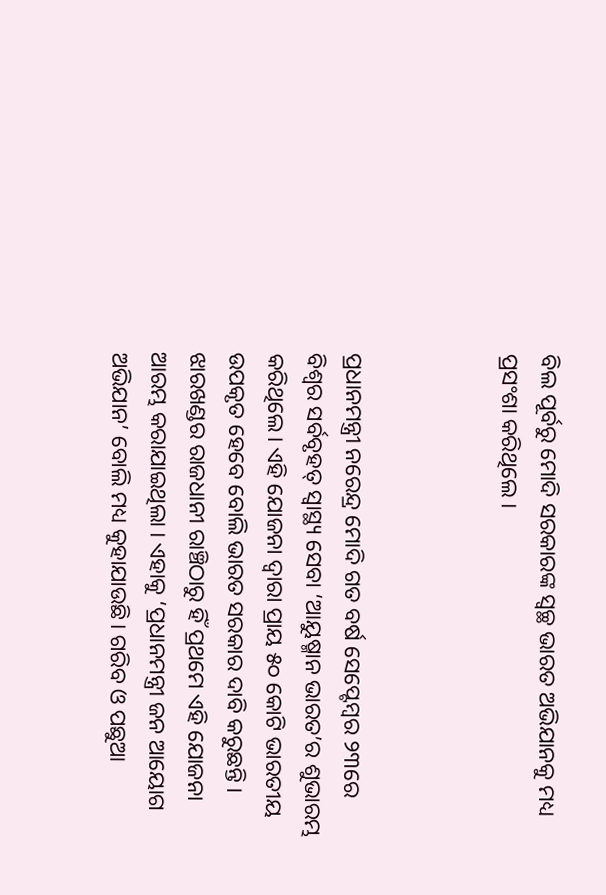ବିଲ ପୂର୍ବରୁ ମୋଦି ସରକାରଙ୍କ ସ୍ୱଚ୍ଛ ଭାରତ ଅଭିଯାନକୁ ମଧ୍ୟ ପ୍ରସଂଶା କରିଥିଲେ ।



ପ୍ରଧାନମନ୍ତ୍ରୀ ନରେନ୍ଦ୍ର ମୋଦି ଗତ ବର୍ଷ ସେପ୍ଟେମ୍ବର ୨୩ରେ ବିଶ୍ୱର ସର୍ବବୃହତ୍ ସ୍ୱାସ୍ଥ୍ୟ ସେବା ‘ଆୟୁଷ୍ମାନ ଭାରତ’ର ଶୁଭାରମ୍ଭ କରିଥିଲେ। ଏହି ଯୋଜନା ଦ୍ୱାରା ପ୍ରାୟ ୫୦ କୋଟି ଭାରତୀୟ ଉପକୃତ ହେବେ ବୋଲି ଭାରତ ସରକାର ଦାବି କରୁଛନ୍ତି । ଝାରଖଣ୍ଡର ରାଜଧାନୀ ରାଞ୍ଚିଠାରୁ ହିଁ ପ୍ରଥମେ ଏହି ଯୋଜନା ଆରମ୍ଭ କରାଯାଇଥିଲା । ଏହାକୁ ‘ପ୍ରଧାନମନ୍ତ୍ରୀ ଜନ ଆୟୋଗ ଅଭିଯାନ’ ବୋଲି ମଧ୍ୟ କୁହାଯାଉଛି। ଗରିବ ଓ ପଛୁଆ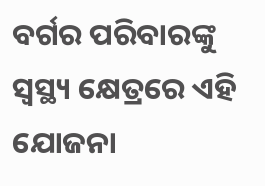ବର୍ଗର ପରିବାରଙ୍କୁ ସ୍ୱସ୍ଥ୍ୟ କ୍ଷେତ୍ରରେ ଏହି ଯୋଜନା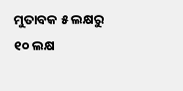ମୁତାବକ ୫ ଲକ୍ଷରୁ ୧୦ ଲକ୍ଷ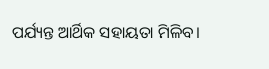ପର୍ଯ୍ୟନ୍ତ ଆର୍ଥିକ ସହାୟତା ମିଳିବ।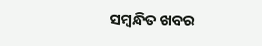ସମ୍ବନ୍ଧିତ ଖବର